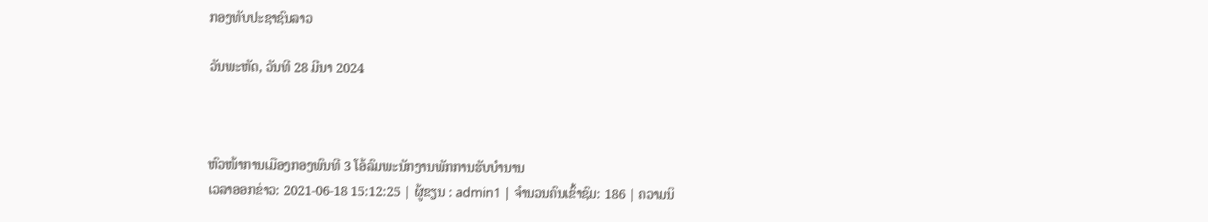ກອງທັບປະຊາຊົນລາວ

ວັນພະຫັດ, ວັນທີ 28 ມີນາ 2024



ຫົວໜ້າການເມືອງກອງພົນທີ 3 ໂອ້ລົມພະນັກງານພັກການຮັບບຳນານ
ເວລາອອກຂ່າວ: 2021-06-18 15:12:25 | ຜູ້ຂຽນ : admin1 | ຈຳນວນຄົນເຂົ້າຊົມ: 186 | ຄວາມນິ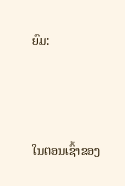ຍົມ:



ໃນຕອນເຊົ້າຂອງ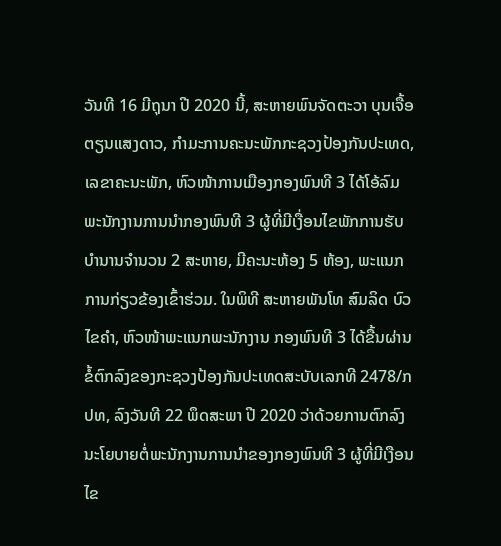ວັນທີ 16 ມີຖຸນາ ປີ 2020 ນີ້, ສະຫາຍພົນຈັດຕະວາ ບຸນເຈື້ອ ຕຽນແສງດາວ, ກຳມະການຄະນະພັກກະຊວງປ້ອງກັນປະເທດ, ເລຂາຄະນະພັກ, ຫົວໜ້າການເມືອງກອງພົນທີ 3 ໄດ້ໂອ້ລົມພະນັກງານການນຳກອງພົນທີ 3 ຜູ້ທີ່ມີເງື່ອນໄຂພັກການຮັບບຳນານຈຳນວນ 2 ສະຫາຍ, ມີຄະນະຫ້ອງ 5 ຫ້ອງ, ພະແນກການກ່ຽວຂ້ອງເຂົ້າຮ່ວມ. ໃນພິທີ ສະຫາຍພັນໂທ ສົມລິດ ບົວໄຂຄຳ, ຫົວໜ້າພະແນກພະນັກງານ ກອງພົນທີ 3 ໄດ້ຂື້ນຜ່ານຂໍ້ຕົກລົງຂອງກະຊວງປ້ອງກັນປະເທດສະບັບເລກທີ 2478/ກປທ, ລົງວັນທີ 22 ພຶດສະພາ ປີ 2020 ວ່າດ້ວຍການຕົກລົງນະໂຍບາຍຕໍ່ພະນັກງານການນຳຂອງກອງພົນທີ 3 ຜູ້ທີ່ມີເງືອນໄຂ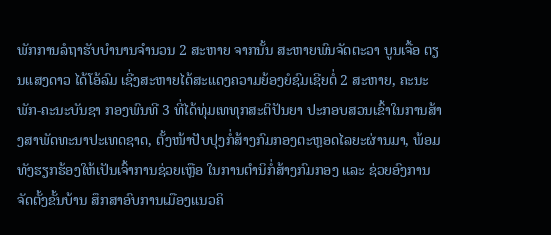ພັກການລໍຖາຮັບບຳນານຈຳນວນ 2 ສະຫາຍ ຈາກນັ້ນ ສະຫາຍພົນຈັດຕະວາ ບູນເຈື້ອ ຕຽນແສງດາວ ໄດ້ໂອ້ລົມ ເຊີ່ງສະຫາຍໄດ້ສະແດງຄວາມຍ້ອງຍໍຊົມເຊີຍຕໍ່ 2 ສະຫາຍ, ຄະນະພັກ-ຄະນະບັນຊາ ກອງພົນທີ 3 ທີ່ໄດ້ທຸ່ມເທທຸກສະຕິປັນຍາ ປະກອບສວນເຂົ້າໃນການສ້າງສາພັດທະນາປະເທດຊາດ, ຕັ້ງໜ້າປັບປຸງກໍ່ສ້າງກົມກອງຕະຫຼອດໄລຍະຜ່ານມາ, ພ້ອມທັງຮຽກຮ້ອງໃຫ້ເປັນເຈົ້າການຊ່ວຍເຫຼືອ ໃນການຕຳນິກໍ່ສ້າງກົມກອງ ແລະ ຊ່ວຍອົງການຈັດຕັ້ງຂັ້ນບ້ານ ສຶກສາອົບການເມືອງແນວຄິ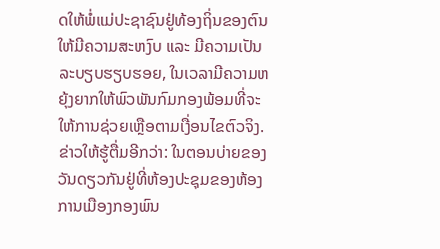ດໃຫ້ພໍ່ແມ່ປະຊາຊົນຢູ່ທ້ອງຖິ່ນຂອງຕົນ ໃຫ້ມີຄວາມສະຫງົບ ແລະ ມີຄວາມເປັນລະບຽບຮຽບຮອຍ, ໃນເວລາມີຄວາມຫຍຸ້ງຍາກໃຫ້ພົວພັນກົມກອງພ້ອມທີ່ຈະໃຫ້ການຊ່ວຍເຫຼືອຕາມເງື່ອນໄຂຕົວຈິງ. ຂ່າວໃຫ້ຮູ້ຕື່ມອີກວ່າ: ໃນຕອນບ່າຍຂອງວັນດຽວກັນຢູ່ທີ່ຫ້ອງປະຊຸມຂອງຫ້ອງການເມືອງກອງພົນ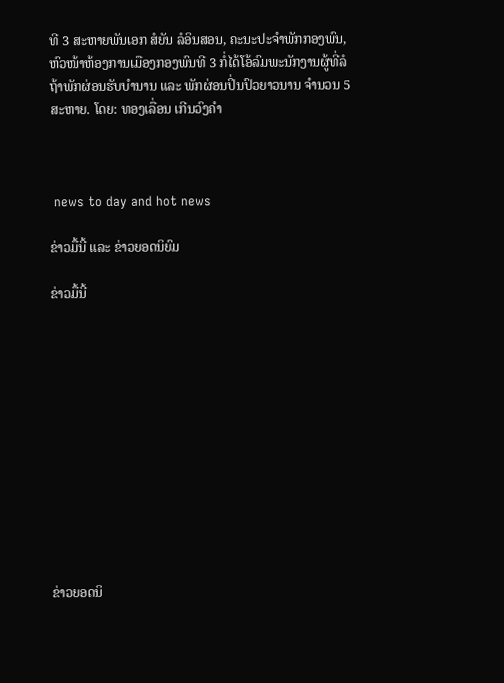ທີ 3 ສະຫາຍພັນເອກ ສໍຍັນ ລໍອິນສອນ, ຄະນະປະຈຳພັກກອງພົນ, ຫົວໜ້າຫ້ອງການເມືອງກອງພົນທີ 3 ກໍ່ໄດ້ໂອ້ລົມພະນັກງານຜູ້ທີ່ລໍຖ້າພັກຜ່ອນຮັບບຳນານ ແລະ ພັກຜ່ອນປິ່ນປົວຍາວນານ ຈຳນວນ 5 ສະຫາຍ. ໂດຍ: ທອງເລື່ອນ ເກີນວົງຄຳ



 news to day and hot news

ຂ່າວມື້ນີ້ ແລະ ຂ່າວຍອດນິຍົມ

ຂ່າວມື້ນີ້












ຂ່າວຍອດນິ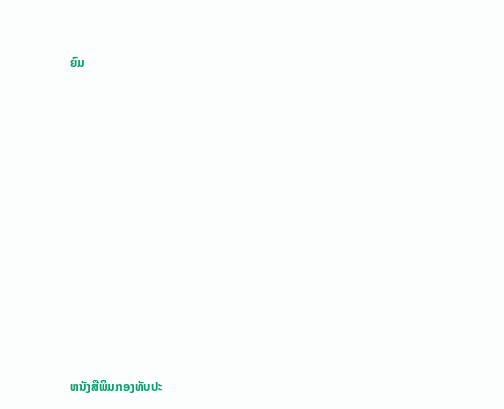ຍົມ













ຫນັງສືພິມກອງທັບປະ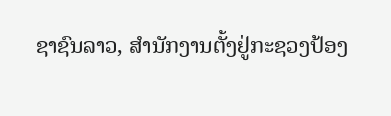ຊາຊົນລາວ, ສຳນັກງານຕັ້ງຢູ່ກະຊວງປ້ອງ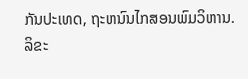ກັນປະເທດ, ຖະຫນົນໄກສອນພົມວິຫານ.
ລິຂະ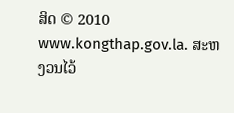ສິດ © 2010 www.kongthap.gov.la. ສະຫງວນໄວ້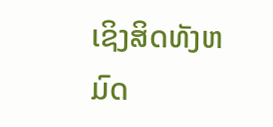ເຊິງສິດທັງຫມົດ